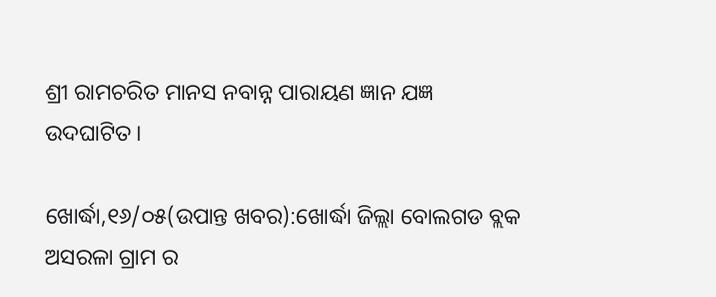ଶ୍ରୀ ରାମଚରିତ ମାନସ ନବାନ୍ନ ପାରାୟଣ ଜ୍ଞାନ ଯଜ୍ଞ ଉଦଘାଟିତ।

ଖୋର୍ଦ୍ଧା,୧୬/୦୫(ଉପାନ୍ତ ଖବର):ଖୋର୍ଦ୍ଧା ଜିଲ୍ଲା ବୋଲଗଡ ବ୍ଲକ ଅସରଳା ଗ୍ରାମ ର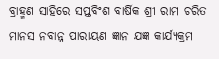ବ୍ରାହ୍ମଣ ସାହିରେ ସପ୍ତବିଂଶ ବାର୍ଷିକ ଶ୍ରୀ ରାମ ଚରିତ ମାନସ ନବାନ୍ନ ପାରାୟଣ ଜ୍ଞାନ ଯଜ୍ଞ କାର୍ଯ୍ୟକ୍ରମ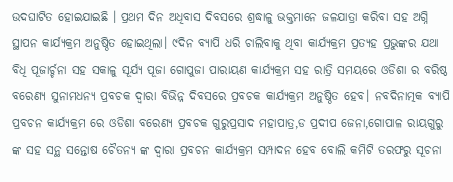ଉଦଘାଟିତ ହୋଇଯାଇଛି । ପ୍ରଥମ ଦିନ ଅଧିବାସ ଦିବସରେ ଶ୍ରଦ୍ଧାଳୁ ଭକ୍ତମାନେ ଜଳଯାତ୍ରା କରିବା ସହ ଅଗ୍ନି ସ୍ଥାପନ କାର୍ଯ୍ୟକ୍ରମ ଅନୁଷ୍ଠିତ ହୋଇଥିଲା। ୯ଦିନ ବ୍ଯାପି ଧରି ଚାଲିବାକୁ ଥିବା କାର୍ଯ୍ୟକ୍ରମ ପ୍ରତ୍ୟହ ପ୍ରଭୁଙ୍କର ଯଥା ବିଧି ପୂଜାର୍ଚ୍ଚନା ସହ ସକାଳୁ ସୂର୍ଯ୍ୟ ପୂଜା ଗୋପୁଜା ପାରାୟଣ କାର୍ଯ୍ୟକ୍ରମ ସହ ରାତ୍ରି ସମୟରେ ଓଡିଶା ର ବରିଷ୍ଠ ବରେଣ୍ୟ ସୁନାମଧନ୍ଯ ପ୍ରବଚକ ଦ୍ବାରା ବିଭିନ୍ନ ଦିବସରେ ପ୍ରବଚକ କାର୍ଯ୍ୟକ୍ରମ ଅନୁଷ୍ଠିତ ହେବ। ନବଦିନାତ୍ମକ ବ୍ଯାପି ପ୍ରବଚନ କାର୍ଯ୍ୟକ୍ରମ ରେ ଓଡିଶା ବରେଣ୍ୟ ପ୍ରବଚକ ଗୁରୁପ୍ରସାଦ ମହାପାତ୍ର,ଡ ପ୍ରଦୀପ ଜେନା,ଗୋପାଳ ରାୟଗୁରୁ ଙ୍କ ସହ ସନ୍ଥ ସନ୍ତୋଷ ଚୈତନ୍ୟ ଙ୍କ ଦ୍ବାରା ପ୍ରବଚନ କାର୍ଯ୍ୟକ୍ରମ ସମ୍ପାଦନ ହେବ ବୋଲି କମିଟି ତରଫରୁ ସୂଚନା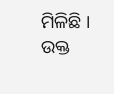ମିଳିଛି । ଉକ୍ତ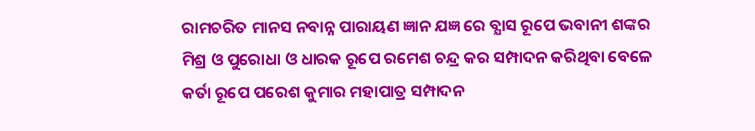ରାମଚରିତ ମାନସ ନବାନ୍ନ ପାରାୟଣ ଜ୍ଞାନ ଯଜ୍ଞ ରେ ବ୍ଯାସ ରୂପେ ଭବାନୀ ଶଙ୍କର ମିଶ୍ର ଓ ପୁରୋଧା ଓ ଧାରକ ରୂପେ ରମେଶ ଚନ୍ଦ୍ର କର ସମ୍ପାଦନ କରିଥିବା ବେଳେ କର୍ତା ରୂପେ ପରେଶ କୁମାର ମହାପାତ୍ର ସମ୍ପାଦନ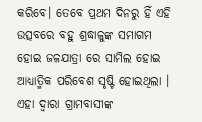କରିବେ। ତେବେ ପ୍ରଥମ ଦିନରୁ ହିଁ ଏହି ଉତ୍ସବରେ ବହୁ ଶ୍ରଦ୍ଧାଳୁଙ୍କ ସମାଗମ ହୋଇ ଜଳଯାତ୍ରା ରେ ସାମିଲ ହୋଇ ଆଧ୍ୟାତ୍ମିକ ପରିବେଶ ସୃଷ୍ଟି ହୋଇଥିଲା । ଏହା ଦ୍ୱାରା ଗ୍ରାମବାସୀଙ୍କ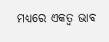ମଧ୍ୟରେ ଏକତ୍ୱ ଭାବ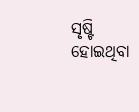ସୃଷ୍ଟି ହୋଇଥିବା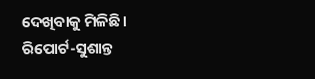ଦେଖିବାକୁ ମିଳିଛି।
ରିପୋର୍ଟ-ସୁଶାନ୍ତ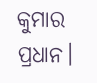କୁମାର ପ୍ରଧାନ।